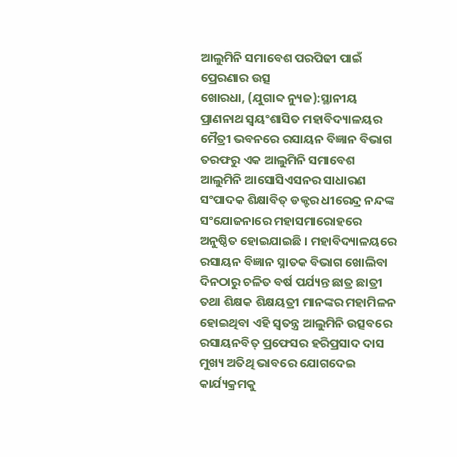ଆଲୁମିନି ସମାବେଶ ପରପିଢୀ ପାଇଁ ପ୍ରେରଣାର ଉତ୍ସ
ଖୋରଧା, (ଯୁଗାବ୍ଦ ନ୍ୟୁଜ):ସ୍ଥାନୀୟ ପ୍ରାଣନାଥ ସ୍ୱୟଂଶାସିତ ମହାବିଦ୍ୟାଳୟର ମୈତ୍ରୀ ଭବନରେ ରସାୟନ ବିଜ୍ଞାନ ବିଭାଗ ତରଫରୁ ଏକ ଆଲୁମିନି ସମାବେଶ ଆଲୁମିନି ଆସୋସିଏସନର ସାଧାରଣ ସଂପାଦକ ଶିକ୍ଷାବିତ୍ ଡକ୍ଟର ଧୀରେନ୍ଦ୍ର ନନ୍ଦଙ୍କ ସଂଯୋଜନାରେ ମହାସମାରୋହରେ ଅନୁଷ୍ଠିତ ହୋଇଯାଇଛି । ମହାବିଦ୍ୟାଳୟରେ ରସାୟନ ବିଜ୍ଞାନ ସ୍ନାତକ ବିଭାଗ ଖୋଲିବା ଦିନଠାରୁ ଚଳିତ ବର୍ଷ ପର୍ଯ୍ୟନ୍ତ ଛାତ୍ର ଛାତ୍ରୀ ତଥା ଶିକ୍ଷକ ଶିକ୍ଷୟତ୍ରୀ ମାନଙ୍କର ମହାମିଳନ ହୋଇଥିବା ଏହି ସ୍ୱତନ୍ତ୍ର ଆଲୁମିନି ଉତ୍ସବରେ ରସାୟନବିତ୍ ପ୍ରଫେସର ହରିପ୍ରସାଦ ଦାସ ମୁଖ୍ୟ ଅତିଥି ଭାବରେ ଯୋଗଦେଇ କାର୍ଯ୍ୟକ୍ରମକୁ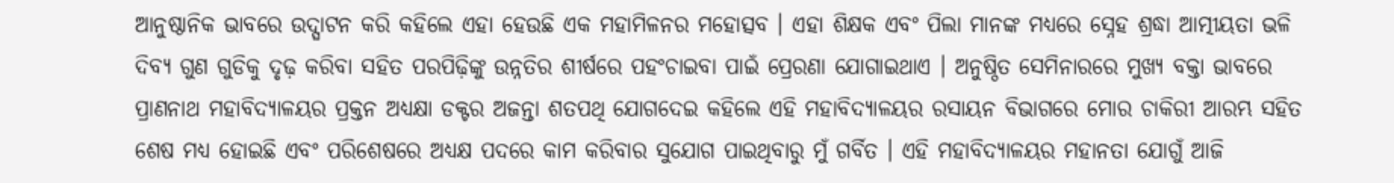ଆନୁଷ୍ଠାନିକ ଭାବରେ ଉଦ୍ଘାଟନ କରି କହିଲେ ଏହା ହେଉଛି ଏକ ମହାମିଳନର ମହୋତ୍ସବ । ଏହା ଶିକ୍ଷକ ଏବଂ ପିଲା ମାନଙ୍କ ମଧ୍ୟରେ ସ୍ନେହ ଶ୍ରଦ୍ଧା ଆତ୍ମୀୟତା ଭଳି ଦିବ୍ୟ ଗୁଣ ଗୁଡିକୁ ଦୃଢ଼ କରିବା ସହିତ ପରପିଢ଼ିଙ୍କୁ ଉନ୍ନତିର ଶୀର୍ଷରେ ପହଂଚାଇବା ପାଇଁ ପ୍ରେରଣା ଯୋଗାଇଥାଏ । ଅନୁଷ୍ଠିତ ସେମିନାରରେ ମୁଖ୍ୟ ବକ୍ତା ଭାବରେ ପ୍ରାଣନାଥ ମହାବିଦ୍ୟାଳୟର ପ୍ରକ୍ତନ ଅଧ୍ୟକ୍ଷା ଡକ୍ଟର ଅଜନ୍ତା ଶତପଥି ଯୋଗଦେଇ କହିଲେ ଏହି ମହାବିଦ୍ୟାଳୟର ରସାୟନ ବିଭାଗରେ ମୋର ଚାକିରୀ ଆରମ୍ଭ ସହିତ ଶେଷ ମଧ୍ୟ ହୋଇଛି ଏବଂ ପରିଶେଷରେ ଅଧ୍ୟକ୍ଷ ପଦରେ କାମ କରିବାର ସୁଯୋଗ ପାଇଥିବାରୁ ମୁଁ ଗର୍ବିତ । ଏହି ମହାବିଦ୍ୟାଳୟର ମହାନତା ଯୋଗୁଁ ଆଜି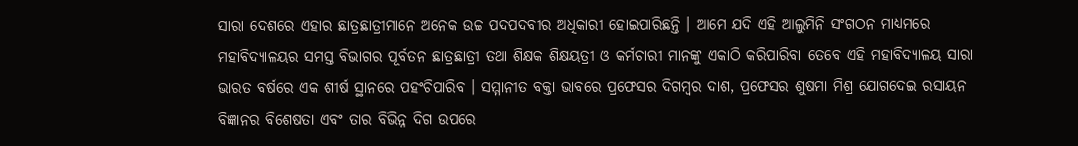ସାରା ଦେଶରେ ଏହାର ଛାତ୍ରଛାତ୍ରୀମାନେ ଅନେକ ଉଚ୍ଚ ପଦପଦବୀର ଅଧିକାରୀ ହୋଇପାରିଛନ୍ତି । ଆମେ ଯଦି ଏହି ଆଲୁମିନି ସଂଗଠନ ମାଧ୍ୟମରେ ମହାବିଦ୍ୟାଳୟର ସମସ୍ତ ବିଭାଗର ପୂର୍ବତନ ଛାତ୍ରଛାତ୍ରୀ ତଥା ଶିକ୍ଷକ ଶିକ୍ଷୟତ୍ରୀ ଓ କର୍ମଚାରୀ ମାନଙ୍କୁ ଏକାଠି କରିପାରିବା ତେବେ ଏହି ମହାବିଦ୍ୟାଳୟ ସାରା ଭାରତ ବର୍ଷରେ ଏକ ଶୀର୍ଷ ସ୍ଥାନରେ ପହଂଚିପାରିବ । ସମ୍ମାନୀତ ବକ୍ତା ଭାବରେ ପ୍ରଫେସର ଦିଗମ୍ବର ଦାଶ, ପ୍ରଫେସର ଶୁଷମା ମିଶ୍ର ଯୋଗଦେଇ ରସାୟନ ବିଜ୍ଞାନର ବିଶେଷତା ଏବଂ ତାର ବିଭିନ୍ନ ଦିଗ ଉପରେ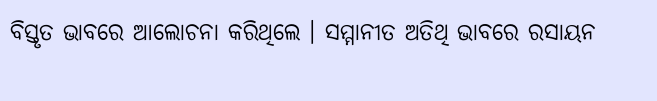ବିସ୍ତୃତ ଭାବରେ ଆଲୋଚନା କରିଥିଲେ । ସମ୍ମାନୀତ ଅତିଥି ଭାବରେ ରସାୟନ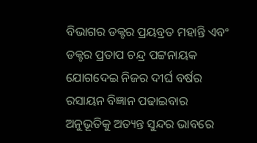ବିଭାଗର ଡକ୍ଟର ପ୍ରୟବ୍ରତ ମହାନ୍ତି ଏବଂ ଡକ୍ଟର ପ୍ରତାପ ଚନ୍ଦ୍ର ପଟ୍ଟନାୟକ ଯୋଗଦେଇ ନିଜର ଦୀର୍ଘ ବର୍ଷର ରସାୟନ ବିଜ୍ଞାନ ପଢାଇବାର ଅନୁଭୂତିକୁ ଅତ୍ୟନ୍ତ ସୁନ୍ଦର ଭାବରେ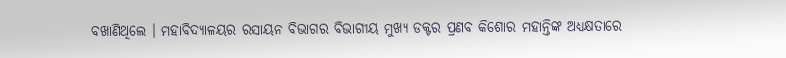ବଖାଣିଥିଲେ । ମହାବିଦ୍ୟାଳୟର ରସାୟନ ବିଭାଗର ବିଭାଗୀୟ ମୁଖ୍ୟ ଡକ୍ଟର ପ୍ରଣବ କିଶୋର ମହାନ୍ତିଙ୍କ ଅଧ୍ୟକ୍ଷତାରେ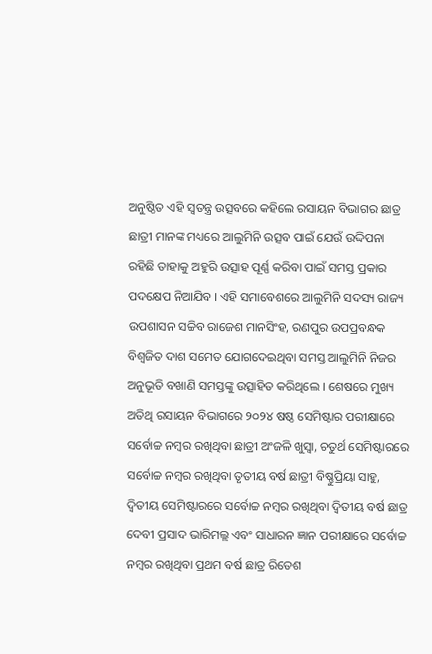ଅନୁଷ୍ଠିତ ଏହି ସ୍ୱତନ୍ତ୍ର ଉତ୍ସବରେ କହିଲେ ରସାୟନ ବିଭାଗର ଛାତ୍ର ଛାତ୍ରୀ ମାନଙ୍କ ମଧ୍ୟରେ ଆଲୁମିନି ଉତ୍ସବ ପାଇଁ ଯେଉଁ ଉଦ୍ଦିପନା ରହିଛି ତାହାକୁ ଅହୁରି ଉତ୍ସାହ ପୂର୍ଣ୍ଣ କରିବା ପାଇଁ ସମସ୍ତ ପ୍ରକାର ପଦକ୍ଷେପ ନିଆଯିବ । ଏହି ସମାବେଶରେ ଆଲୁମିନି ସଦସ୍ୟ ରାଜ୍ୟ ଉପଶାସନ ସଚ୍ଚିବ ରାଜେଶ ମାନସିଂହ, ରଣପୁର ଉପପ୍ରବନ୍ଧକ ବିଶ୍ୱଜିତ ଦାଶ ସମେତ ଯୋଗଦେଇଥିବା ସମସ୍ତ ଆଲୁମିନି ନିଜର ଅନୁଭୂତି ବଖାଣି ସମସ୍ତଙ୍କୁ ଉତ୍ସାହିତ କରିଥିଲେ । ଶେଷରେ ମୁଖ୍ୟ ଅତିଥି ରସାୟନ ବିଭାଗରେ ୨୦୨୪ ଷଷ୍ଠ ସେମିଷ୍ଟାର ପରୀକ୍ଷାରେ ସର୍ବୋଚ୍ଚ ନମ୍ବର ରଖିଥିବା ଛାତ୍ରୀ ଅଂଜଳି ଖୁସ୍ୱା, ଚତୁର୍ଥ ସେମିଷ୍ଟାରରେ ସର୍ବୋଚ୍ଚ ନମ୍ବର ରଖିଥିବା ତୃତୀୟ ବର୍ଷ ଛାତ୍ରୀ ବିଷ୍ଣୁପ୍ରିୟା ସାହୁ, ଦ୍ୱିତୀୟ ସେମିଷ୍ଟାରରେ ସର୍ବୋଚ୍ଚ ନମ୍ବର ରଖିଥିବା ଦ୍ୱିତୀୟ ବର୍ଷ ଛାତ୍ର ଦେବୀ ପ୍ରସାଦ ଭାରିମଲ୍ଲ ଏବଂ ସାଧାରନ ଜ୍ଞାନ ପରୀକ୍ଷାରେ ସର୍ବୋଚ୍ଚ ନମ୍ବର ରଖିଥିବା ପ୍ରଥମ ବର୍ଷ ଛାତ୍ର ରିତେଶ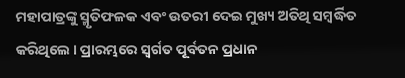ମହାପାତ୍ରଙ୍କୁ ସ୍ମୃତିଫଳକ ଏବଂ ଉତରୀ ଦେଇ ମୁଖ୍ୟ ଅତିଥି ସମ୍ବର୍ଦ୍ଧିତ କରିଥିଲେ । ପ୍ରାରମ୍ଭରେ ସ୍ୱର୍ଗତ ପୂର୍ବତନ ପ୍ରଧାନ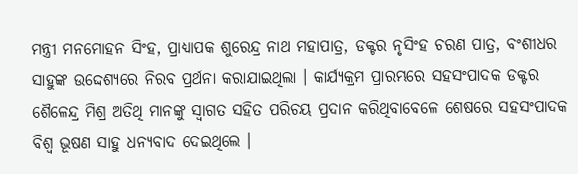ମନ୍ତ୍ରୀ ମନମୋହନ ସିଂହ, ପ୍ରାଧ୍ୟାପକ ଶୁରେନ୍ଦ୍ର ନାଥ ମହାପାତ୍ର, ଡକ୍ଟର ନୃସିଂହ ଚରଣ ପାତ୍ର, ବଂଶୀଧର ସାହୁଙ୍କ ଉଦ୍ଦେଶ୍ୟରେ ନିରବ ପ୍ରର୍ଥନା କରାଯାଇଥିଲା । କାର୍ଯ୍ୟକ୍ରମ ପ୍ରାରମ୍ଭରେ ସହସଂପାଦକ ଡକ୍ଟର ଶୈଳେନ୍ଦ୍ର ମିଶ୍ର ଅତିଥି ମାନଙ୍କୁ ସ୍ୱାଗତ ସହିତ ପରିଚୟ ପ୍ରଦାନ କରିଥିବାବେଳେ ଶେଷରେ ସହସଂପାଦକ ବିଶ୍ୱ ଭୂଷଣ ସାହୁ ଧନ୍ୟବାଦ ଦେଇଥିଲେ ।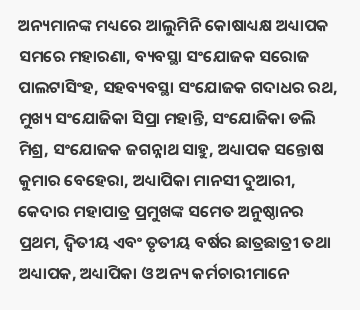ଅନ୍ୟମାନଙ୍କ ମଧ୍ୟରେ ଆଲୁମିନି କୋଷାଧ୍ୟକ୍ଷ ଅଧ୍ୟାପକ ସମରେ ମହାରଣା, ବ୍ୟବସ୍ଥା ସଂଯୋଜକ ସରୋଜ ପାଲଟାସିଂହ, ସହବ୍ୟବସ୍ଥା ସଂଯୋଜକ ଗଦାଧର ରଥ, ମୁଖ୍ୟ ସଂଯୋଜିକା ସିପ୍ରା ମହାନ୍ତି, ସଂଯୋଜିକା ଡଲି ମିଶ୍ର, ସଂଯୋଜକ ଜଗନ୍ନାଥ ସାହୁ, ଅଧ୍ୟାପକ ସନ୍ତୋଷ କୁମାର ବେହେରା, ଅଧ୍ୟାପିକା ମାନସୀ ଦୁଆରୀ, କେଦାର ମହାପାତ୍ର ପ୍ରମୁଖଙ୍କ ସମେତ ଅନୁଷ୍ଠାନର ପ୍ରଥମ, ଦ୍ୱିତୀୟ ଏବଂ ତୃତୀୟ ବର୍ଷର ଛାତ୍ରଛାତ୍ରୀ ତଥା ଅଧ୍ୟାପକ, ଅଧ୍ୟାପିକା ଓ ଅନ୍ୟ କର୍ମଚାରୀମାନେ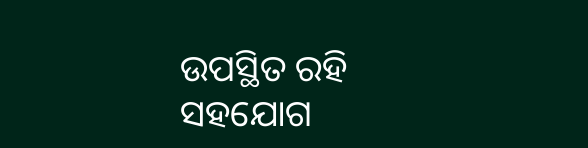ଉପସ୍ଥିତ ରହି ସହଯୋଗ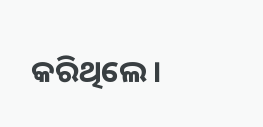କରିଥିଲେ ।